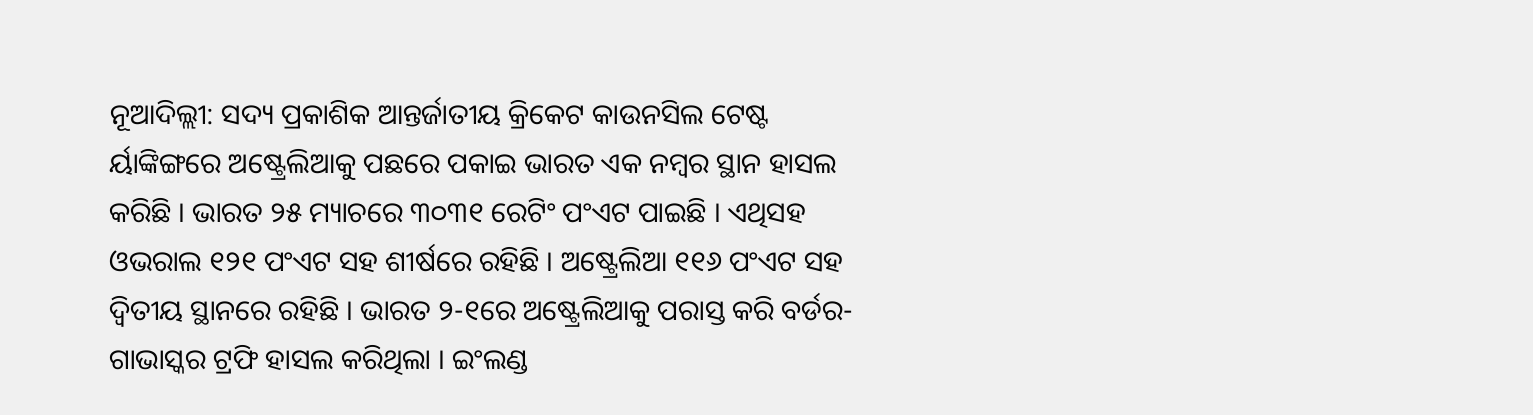ନୂଆଦିଲ୍ଲୀ: ସଦ୍ୟ ପ୍ରକାଶିକ ଆନ୍ତର୍ଜାତୀୟ କ୍ରିକେଟ କାଉନସିଲ ଟେଷ୍ଟ ର୍ୟାଙ୍କିଙ୍ଗରେ ଅଷ୍ଟ୍ରେଲିଆକୁ ପଛରେ ପକାଇ ଭାରତ ଏକ ନମ୍ବର ସ୍ଥାନ ହାସଲ କରିଛି । ଭାରତ ୨୫ ମ୍ୟାଚରେ ୩୦୩୧ ରେଟିଂ ପଂଏଟ ପାଇଛି । ଏଥିସହ ଓଭରାଲ ୧୨୧ ପଂଏଟ ସହ ଶୀର୍ଷରେ ରହିଛି । ଅଷ୍ଟ୍ରେଲିଆ ୧୧୬ ପଂଏଟ ସହ ଦ୍ୱିତୀୟ ସ୍ଥାନରେ ରହିଛି । ଭାରତ ୨-୧ରେ ଅଷ୍ଟ୍ରେଲିଆକୁ ପରାସ୍ତ କରି ବର୍ଡର-ଗାଭାସ୍କର ଟ୍ରଫି ହାସଲ କରିଥିଲା । ଇଂଲଣ୍ଡ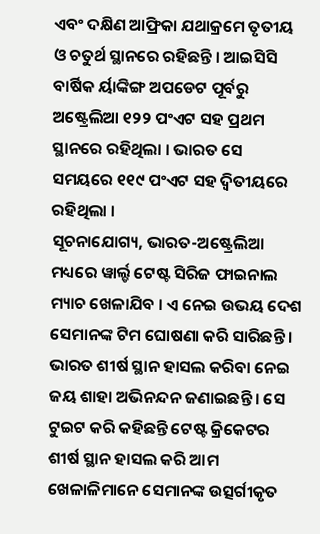ଏବଂ ଦକ୍ଷିଣ ଆଫ୍ରିକା ଯଥାକ୍ରମେ ତୃତୀୟ ଓ ଚତୁର୍ଥ ସ୍ଥାନରେ ରହିଛନ୍ତି । ଆଇସିସି ବାର୍ଷିକ ର୍ୟାଙ୍କିଙ୍ଗ ଅପଡେଟ ପୂର୍ବରୁ ଅଷ୍ଟ୍ରେଲିଆ ୧୨୨ ପଂଏଟ ସହ ପ୍ରଥମ ସ୍ଥାନରେ ରହିଥିଲା । ଭାରତ ସେ ସମୟରେ ୧୧୯ ପଂଏଟ ସହ ଦ୍ୱିତୀୟରେ ରହିଥିଲା ।
ସୂଚନାଯୋଗ୍ୟ, ଭାରତ-ଅଷ୍ଟ୍ରେଲିଆ ମଧ୍ୟରେ ୱାର୍ଲ୍ଡ ଟେଷ୍ଟ ସିରିଜ ଫାଇନାଲ ମ୍ୟାଚ ଖେଳାଯିବ । ଏ ନେଇ ଉଭୟ ଦେଶ ସେମାନଙ୍କ ଟିମ ଘୋଷଣା କରି ସାରିଛନ୍ତି । ଭାରତ ଶୀର୍ଷ ସ୍ଥାନ ହାସଲ କରିବା ନେଇ ଜୟ ଶାହା ଅଭିନନ୍ଦନ ଜଣାଇଛନ୍ତି । ସେ ଟୁଇଟ କରି କହିଛନ୍ତି ଟେଷ୍ଟ କ୍ରିକେଟର ଶୀର୍ଷ ସ୍ଥାନ ହାସଲ କରି ଆମ ଖେଳାଳିମାନେ ସେମାନଙ୍କ ଉତ୍ସର୍ଗୀକୃତ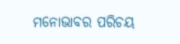ମନୋଭାବର ପରିଚୟ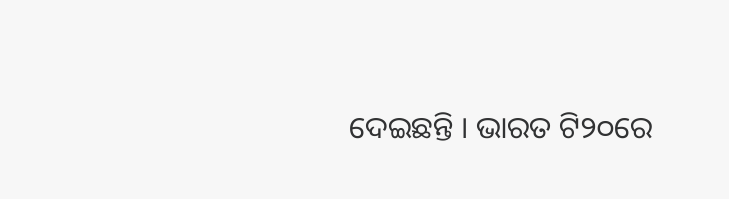ଦେଇଛନ୍ତି । ଭାରତ ଟି୨୦ରେ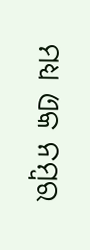ମଧ୍ୟ ଏକ ନମ୍ବର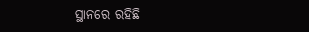ସ୍ଥାନରେ ରହିଛି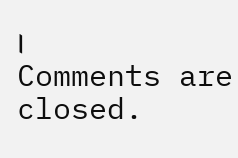।
Comments are closed.